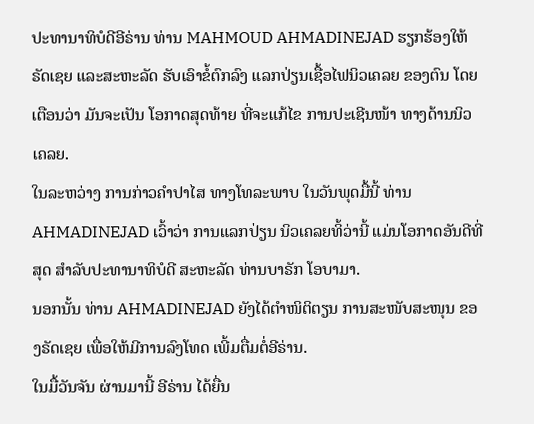ປະທານາທິບໍດີອີຣ່ານ ທ່ານ MAHMOUD AHMADINEJAD ຮຽກຮ້ອງໃຫ້ຣັດເຊຍ ແລະສະຫະລັດ ຮັບເອົາຂໍ້ຕົກລົງ ແລກປ່ຽນເຊື້ອໄຟນິວເຄລຍ ຂອງຕົນ ໂດຍເຕືອນວ່າ ມັນຈະເປັນ ໂອກາດສຸດທ້າຍ ທີ່ຈະແກ້ໄຂ ການປະເຊີນໜ້າ ທາງດ້ານນິວເຄລຍ.
ໃນລະຫວ່າງ ການກ່າວຄຳປາໄສ ທາງໂທລະພາບ ໃນວັນພຸດມື້ນີ້ ທ່ານ AHMADINEJAD ເວົ້າວ່າ ການແລກປ່ຽນ ນິວເຄລຍທິ້ວ່ານີ້ ແມ່ນໂອກາດອັນດີທີ່ສຸດ ສຳລັບປະທານາທິບໍດີ ສະຫະລັດ ທ່ານບາຣັກ ໂອບາມາ.
ນອກນັ້ນ ທ່ານ AHMADINEJAD ຍັງໄດ້ຕຳໜິຕິຕຽນ ການສະໜັບສະໜຸນ ຂອງຣັດເຊຍ ເພື່ອໃຫ້ມີການລົງໂທດ ເພີ້ມຕື່ມຕໍ່ອີຣ່ານ.
ໃນມື້ວັນຈັນ ຜ່ານມານີ້ ອີຣ່ານ ໄດ້ຍື່ນ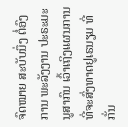ຈົດໝາຍ ສະບັບນຶ່ງ ຕໍ່ອົງການ ພະລັງງານ ປະຣະມະນູສາກົນ ເວົ້າເຖິງແຜນການ ທີ່ຈະສົ່ງທາດຢູເຣນຽມ ທີ່ກັ່ນ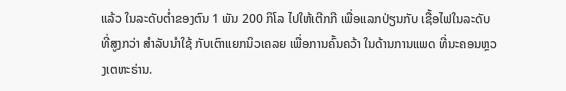ແລ້ວ ໃນລະດັບຕໍ່າຂອງຕົນ 1 ພັນ 200 ກິໂລ ໄປໃຫ້ເຕີກກີ ເພື່ອແລກປ່ຽນກັບ ເຊື້ອໄຟໃນລະດັບ ທີ່ສູງກວ່າ ສຳລັບນຳໃຊ້ ກັບເຕົາແຍກນິວເຄລຍ ເພື່ອການຄົ້ນຄວ້າ ໃນດ້ານການແພດ ທີ່ນະຄອນຫຼວງເຕຫະຣ່ານ.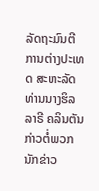ລັດຖະມົນຕີ ການຕ່າງປະເທດ ສະຫະລັດ ທ່ານນາງຮິລລາຣີ ຄລິນຕັນ ກ່າວຕໍ່ພວກນັກຂ່າວ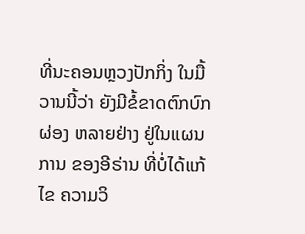ທີ່ນະຄອນຫຼວງປັກກິ່ງ ໃນມື້ວານນີ້ວ່າ ຍັງມີຂໍ້ຂາດຕົກບົກຜ່ອງ ຫລາຍຢ່າງ ຢູ່ໃນແຜນການ ຂອງອີຣ່ານ ທີ່ບໍ່ໄດ້ແກ້ໄຂ ຄວາມວິ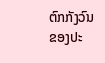ຕົກກັງວົນ ຂອງປະ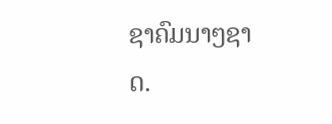ຊາຄົມນາໆຊາດ.